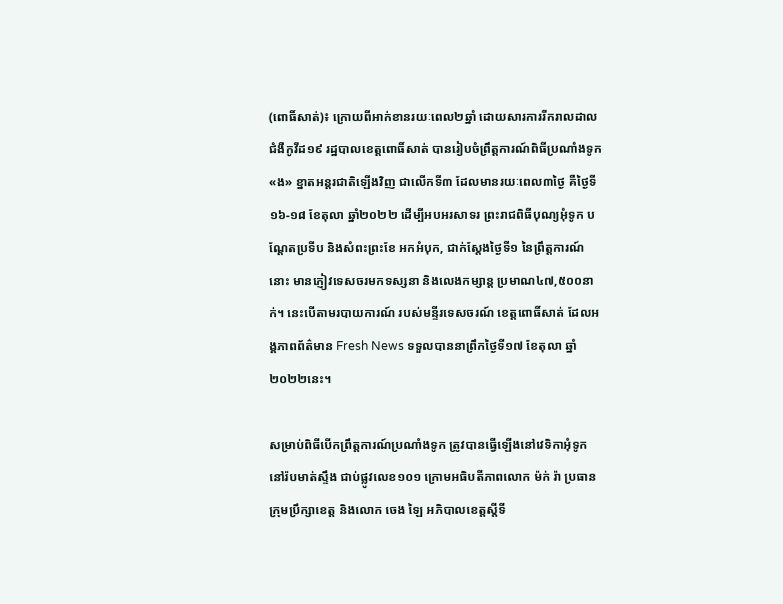(ពោធិ៍សាត់)៖ ក្រោយពីអាក់ខានរយៈពេល២ឆ្នាំ ដោយសារការរីករាលដាលជំងឺកូវីដ១៩ រដ្ឋបាលខេត្តពោធិ៍សាត់ បានរៀបចំព្រឹត្តការណ៍ពិធីប្រណាំងទូក «ង» ខ្នាតអន្តរជាតិឡើងវិញ ជាលើកទី៣ ដែលមានរយៈពេល៣ថ្ងៃ គឺថ្ងៃទី១៦-១៨ ខែតុលា ឆ្នាំ២០២២ ដើម្បីអបអរសាទរ ព្រះរាជពិធីបុណ្យអុំទូក បណ្តែតប្រទីប និងសំពះព្រះខែ អកអំបុក, ជាក់ស្តែងថ្ងៃទី១ នៃព្រឹត្តការណ៍នោះ មានភ្ញៀវទេសចរមកទស្សនា និងលេងកម្សាន្ត ប្រមាណ៤៧,៥០០នាក់។ នេះបើតាមរបាយការណ៍ របស់មន្ទីរទេសចរណ៍ ខេត្តពោធិ៍សាត់ ដែលអង្គភាពព័ត៌មាន Fresh News ទទួលបាននាព្រឹកថ្ងៃទី១៧ ខែតុលា ឆ្នាំ២០២២នេះ។

សម្រាប់ពិធីបើកព្រឹត្តការណ៍ប្រណាំងទូក ត្រូវបានធ្វើឡើងនៅវេទិកាអុំទូក នៅរ៉បមាត់ស្ទឹង ជាប់ផ្លូវលេខ១០១ ក្រោមអធិបតីភាពលោក ម៉ក់ រ៉ា ប្រធានក្រុមប្រឹក្សាខេត្ត និងលោក ចេង ឡៃ អភិបាលខេត្តស្តីទី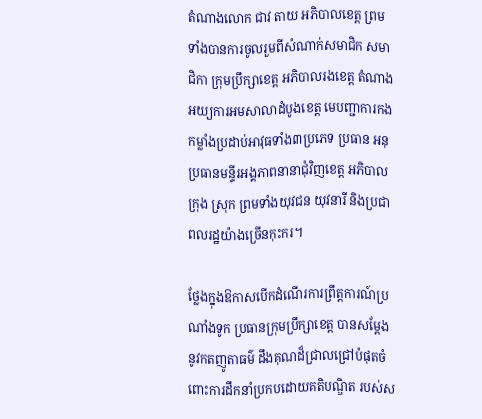តំណាងលោក ជាវ តាយ អភិបាលខេត្ត ព្រមទាំងបានការចូលរួមពីសំណាក់សមាជិក សមាជិកា ក្រុមប្រឹក្សាខេត្ត អភិបាលរងខេត្ត តំណាងអយ្យការអមសាលាដំបូងខេត្ត មេបញ្ជាការកងកម្លាំងប្រដាប់អាវុធទាំង៣ប្រភេទ ប្រធាន អនុប្រធានមន្ទីរអង្គភាពនានាជុំវិញខេត្ត អភិបាលក្រុង ស្រុក ព្រមទាំងយុវជន យុវនារី និងប្រជាពលរដ្ឋយ៉ាងច្រើនកុះករ។

ថ្លែងក្នុងឱកាសបើកដំណើរការព្រឹត្តការណ៍ប្រណាំងទូក ប្រធានក្រុមប្រឹក្សាខេត្ត បានសម្តែងនូវកតញូតាធម៌ ដឹងគុណដ៏ជ្រាលជ្រៅបំផុតចំពោះការដឹកនាំប្រកបដោយគតិបណ្ឌិត របស់ស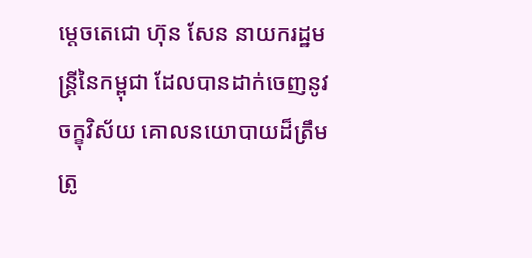ម្តេចតេជោ ហ៊ុន សែន នាយករដ្ឋមន្ត្រីនៃកម្ពុជា ដែលបានដាក់ចេញនូវចក្ខុវិស័យ គោលនយោបាយដ៏ត្រឹមត្រូ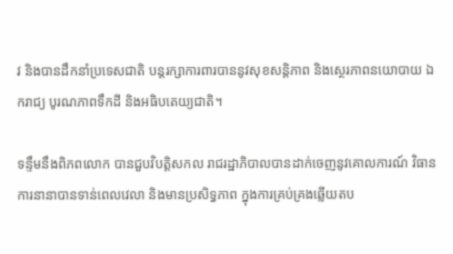វ និងបានដឹកនាំប្រទេសជាតិ បន្តរក្សាការពារបាននូវសុខសន្តិភាព និងស្ថេរភាពនយោបាយ ឯករាជ្យ បូរណភាពទឹកដី និងអធិបតេយ្យជាតិ។

ទន្ទឹមនឹងពិភពលោក បានជួបវិបត្តិសកល រាជរដ្ឋាភិបាលបានដាក់ចេញនូវគោលការណ៍ វិធានការនានាបានទាន់ពេលវេលា និងមានប្រសិទ្ធភាព ក្នុងការគ្រប់គ្រងឆ្លើយតប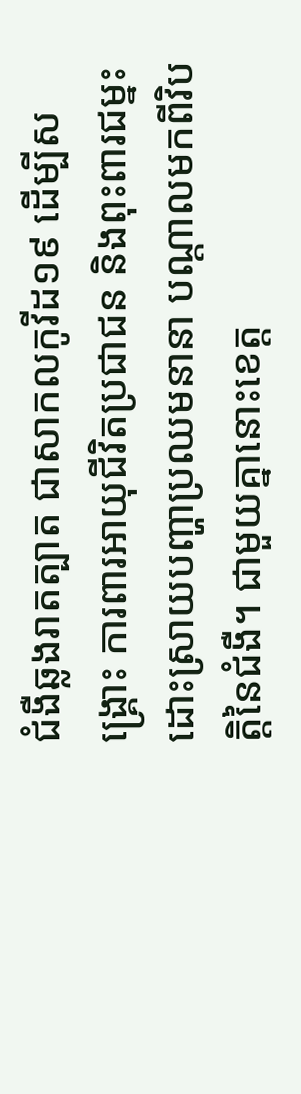ជំងឺឆ្លងរាតត្បាត ជាសាកលកូវីដ១៩ ដើម្បីសង្គ្រោះ ការពារអាយុជីវិតប្រជាជន និងពុះពារជម្នះ ដោះស្រាយបញ្ហាប្រឈមនានា បណ្តាលមកពីវិបត្តិនៃជំងឺ។ ជាមួយគ្នានោះខេត្ត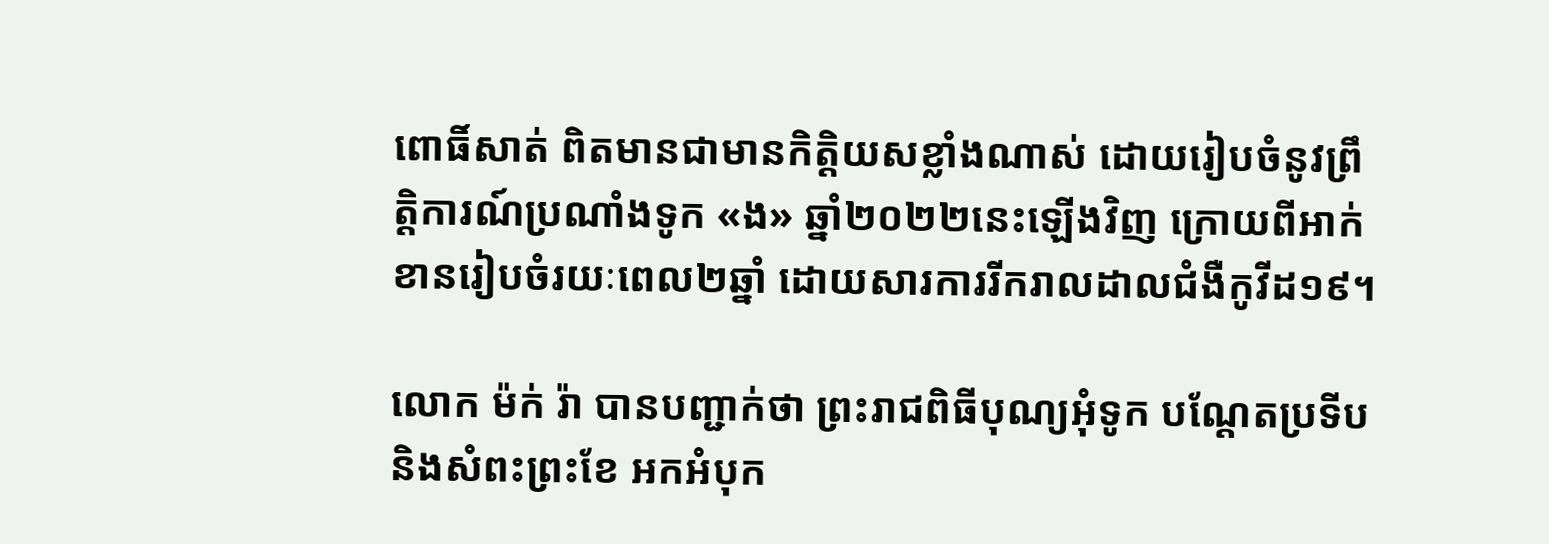ពោធិ៍សាត់ ពិតមានជាមានកិត្តិយសខ្លាំងណាស់ ដោយរៀបចំនូវព្រឹត្តិការណ៍ប្រណាំងទូក «ង» ឆ្នាំ២០២២នេះឡើងវិញ ក្រោយពីអាក់ខានរៀបចំរយៈពេល២ឆ្នាំ ដោយសារការរីករាលដាលជំងឺកូវីដ១៩។

លោក ម៉ក់ រ៉ា បានបញ្ជាក់ថា ព្រះរាជពិធីបុណ្យអុំទូក បណ្តែតប្រទីប និងសំពះព្រះខែ អកអំបុក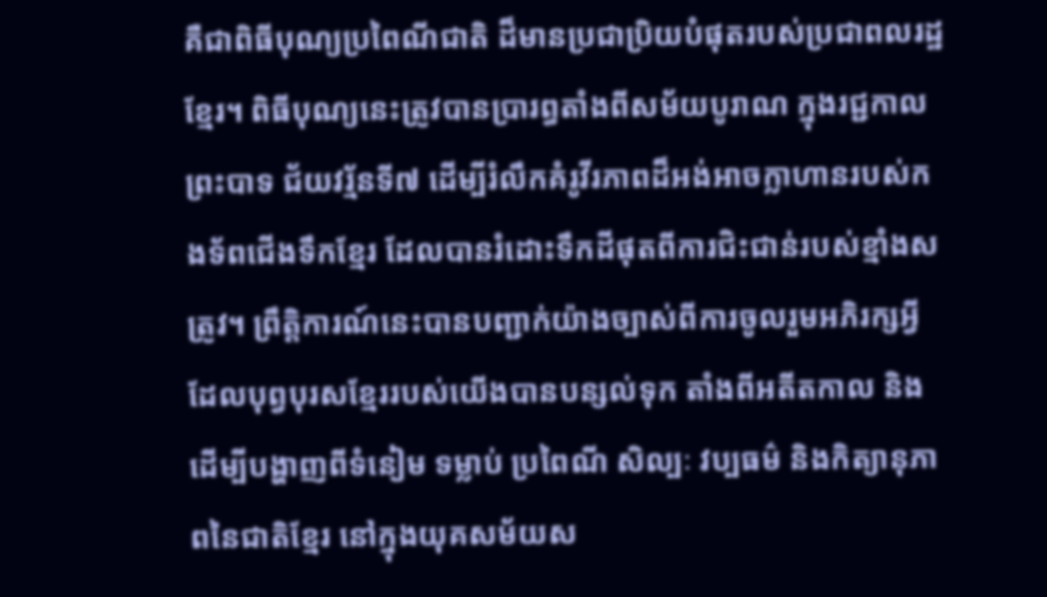គឺជាពិធីបុណ្យប្រពៃណីជាតិ ដ៏មានប្រជាប្រិយបំផុតរបស់ប្រជាពលរដ្ឋខ្មែរ។ ពិធីបុណ្យនេះត្រូវបានប្រារព្ធតាំងពីសម័យបូរាណ ក្នុងរជ្ជកាលព្រះបាទ ជ័យវរ្ម័នទី៧ ដើម្បីរំលឹកគំរូវីរភាពដ៏អង់អាចក្លាហានរបស់កងទ័ពជើងទឹកខ្មែរ ដែលបានរំដោះទឹកដីផុតពីការជិះជាន់របស់ខ្មាំងសត្រូវ។ ព្រឹត្តិការណ៍នេះបានបញ្ជាក់យ៉ាងច្បាស់ពីការចូលរួមអភិរក្សអ្វី ដែលបុព្វបុរសខ្មែររបស់យើងបានបន្សល់ទុក តាំងពីអតីតកាល និងដើម្បីបង្ហាញពីទំនៀម ទម្លាប់ ប្រពៃណី សិល្បៈ វប្បធម៌ និងកិត្យានុភាពនៃជាតិខ្មែរ នៅក្នុងយុគសម័យស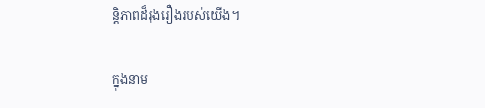ន្តិភាពដ៏រុងរឿងរបស់យើង។

ក្នុងនាម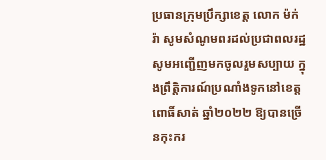ប្រធានក្រុមប្រឹក្សាខេត្ត លោក ម៉ក់ រ៉ា សូមសំណូមពរដល់ប្រជាពលរដ្ឋ សូមអញ្ជើញមកចូលរួមសប្បាយ ក្នុងព្រឹត្តិការណ៍ប្រណាំងទូកនៅខេត្តពោធិ៍សាត់ ឆ្នាំ២០២២ ឱ្យបានច្រើនកុះករ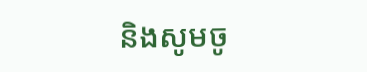និងសូមចូ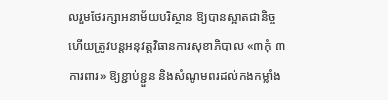លរួមថែរក្សាអនាម័យបរិស្ថាន ឱ្យបានស្អាតជានិច្ច ហើយត្រូវបន្តអនុវត្តវិធានការសុខាភិបាល «៣កុំ ៣ការពារ» ឱ្យខ្ជាប់ខ្ជួន និងសំណូមពរដល់កងកម្លាំង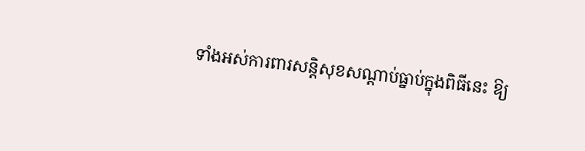ទាំងអស់ការពារសន្តិសុខសណ្តាប់ធ្នាប់ក្នុងពិធីនេះ ឱ្យ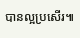បានល្អប្រសើរ៕